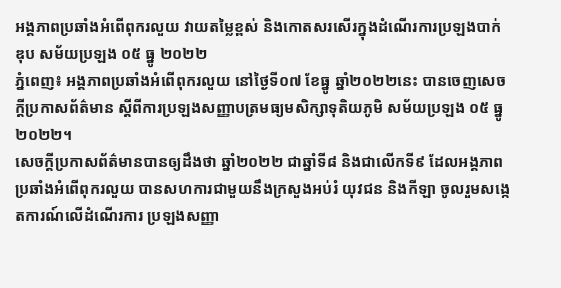អង្គភាពប្រឆាំងអំពើពុករលួយ វាយតម្លៃខ្ពស់ និងកោតសរសើរក្នុងដំណើរការប្រឡងបាក់ឌុប សម័យប្រឡង ០៥ ធ្នូ ២០២២
ភ្នំពេញ៖ អង្គភាពប្រឆាំងអំពើពុករលួយ នៅថ្ងៃទី០៧ ខែធ្នូ ឆ្នាំ២០២២នេះ បានចេញសេចក្តីប្រកាសព័ត៌មាន ស្តីពីការប្រឡងសញ្ញាបត្រមធ្យមសិក្សាទុតិយភូមិ សម័យប្រឡង ០៥ ធ្នូ ២០២២។
សេចក្ដីប្រកាសព័ត៌មានបានឲ្យដឹងថា ឆ្នាំ២០២២ ជាឆ្នាំទី៨ និងជាលើកទី៩ ដែលអង្គភាពប្រឆាំងអំពើពុករលួយ បានសហការជាមួយនឹងក្រសួងអប់រំ យុវជន និងកីឡា ចូលរួមសង្កេតការណ៍លើដំណើរការ ប្រឡងសញ្ញា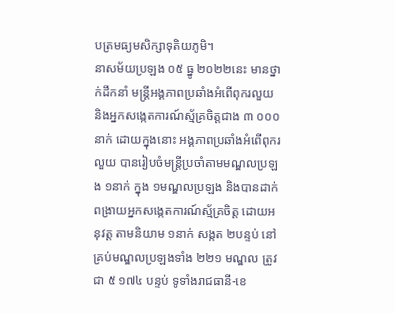បត្រមធ្យមសិក្សាទុតិយភូមិ។
នាសម័យប្រឡង ០៥ ធ្នូ ២០២២នេះ មានថ្នាក់ដឹកនាំ មន្ត្រីអង្គភាពប្រឆាំងអំពើពុករលួយ និងអ្នកសង្កេតការណ៍ស្ម័គ្រចិត្តជាង ៣ ០០០ នាក់ ដោយក្នុងនោះ អង្គភាពប្រឆាំងអំពើពុករលួយ បានរៀបចំមន្ត្រីប្រចាំតាមមណ្ឌលប្រឡង ១នាក់ ក្នុង ១មណ្ឌលប្រឡង និងបានដាក់ពង្រាយអ្នកសង្កេតការណ៍ស្ម័គ្រចិត្ត ដោយអនុវត្ត តាមនិយាម ១នាក់ សង្កត ២បន្ទប់ នៅគ្រប់មណ្ឌលប្រឡងទាំង ២២១ មណ្ឌល ត្រូវជា ៥ ១៧៤ បន្ទប់ ទូទាំងរាជធានី-ខេ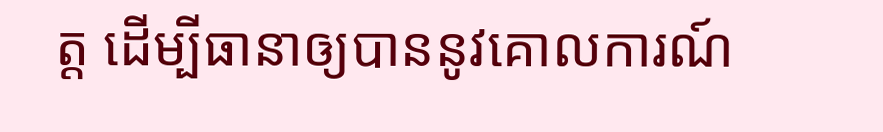ត្ត ដើម្បីធានាឲ្យបាននូវគោលការណ៍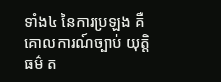ទាំង៤ នៃការប្រឡង គឺគោលការណ៍ច្បាប់ យុត្តិធម៌ ត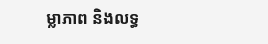ម្លាភាព និងលទ្ធ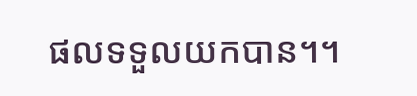ផលទទួលយកបាន។។